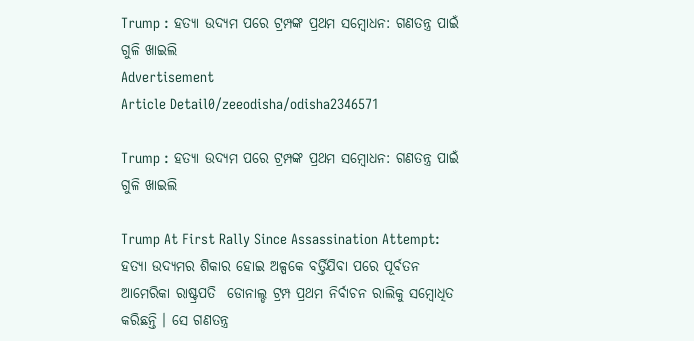Trump : ହତ୍ୟା ଉଦ୍ୟମ ପରେ ଟ୍ରମ୍ପଙ୍କ ପ୍ରଥମ ସମ୍ବୋଧନ: ଗଣତନ୍ତ୍ର ପାଇଁ ଗୁଳି ଖାଇଲି
Advertisement
Article Detail0/zeeodisha/odisha2346571

Trump : ହତ୍ୟା ଉଦ୍ୟମ ପରେ ଟ୍ରମ୍ପଙ୍କ ପ୍ରଥମ ସମ୍ବୋଧନ: ଗଣତନ୍ତ୍ର ପାଇଁ ଗୁଳି ଖାଇଲି

Trump At First Rally Since Assassination Attempt: ହତ୍ୟା ଉଦ୍ୟମର ଶିକାର ହୋଇ ଅଳ୍ପକେ ବର୍ତ୍ତିଯିବା ପରେ ପୂର୍ବତନ ଆମେରିକା ରାଷ୍ଟ୍ରପତି  ଡୋନାଲ୍ଡ ଟ୍ରମ୍ପ ପ୍ରଥମ ନିର୍ବାଚନ ରାଲିକୁ ସମ୍ବୋଧିତ କରିଛନ୍ତି । ସେ ଗଣତନ୍ତ୍ର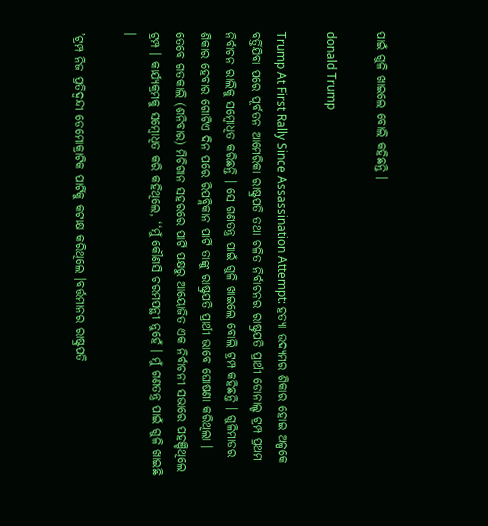ପାଇଁ ଗୁଳି ଖାଇଲେ ବୋଲି କହିଛନ୍ତି ।

donald Trump

Trump At First Rally Since Assassination Attempt: ହତ୍ୟା ଉଦ୍ୟମର ଶିକାର ହୋଇ ଅଳ୍ପକେ ବର୍ତ୍ତିଯିବା ପରେ ପୂର୍ବତନ ଆମେରିକା ରାଷ୍ଟ୍ରପତି ତଥା ଚଳିତ ନିର୍ବାଚନର ରାଷ୍ଟ୍ରପତି ପ୍ରାର୍ଥୀ ଡୋନାଲ୍ଡ ଟ୍ରମ୍ପ ପ୍ରଥମ ନିର୍ବାଚନ ରାଲିକୁ ସମ୍ବୋଧିତ କରିଛନ୍ତି । ସେ ଗଣତନ୍ତ୍ର ପାଇଁ ଗୁଳି ଖାଇଲେ ବୋଲି ଟ୍ରମ୍ପ କହିଛନ୍ତି । ଗୁଳିମାଡର ଶିକାର ହେବାର ଗୋଟିଏ ଦିନ ପରେ ରିପବ୍ଲିକାନ ପାର୍ଟି ତାଙ୍କୁ ରାଷ୍ଟ୍ରପତି ପ୍ରାର୍ଥୀ ଭାବେ ଘୋଷଣା କରିଥିଲା । ତେବେ ଗତକାଲି (ଶନିବାର) ମିଚିଗାନ ସହରରେ ପାର୍ଟି ପକ୍ଷରୁ ଆୟୋଜିତ ଏକ ନିର୍ବାଚନୀ ସଭାରେ ପହଞ୍ଚିଥିଲେ ଟ୍ରମ୍ପ । କାର୍ଯ୍ୟକ୍ରମକୁ ସମ୍ବୋଧିତ କରି କହିଥିଲେ, ‘‘ମୁଁ କୌଣସି ଚରମପନ୍ଥୀ ନୁହେଁ । ମୁଁ ଗଣତନ୍ତ୍ର ପାଇଁ ଗୁଳି ଖାଇଛି ।

’ଟ୍ରମ୍ପ ନିଜ ପ୍ରତିଦ୍ବନ୍ଦୀ ଡେମୋକ୍ରାଟିକ ପାର୍ଟିକୁ କଟାକ୍ଷ କରିଥିଲେ ।ବର୍ତ୍ତମାନର ରାଷ୍ଟ୍ରପତି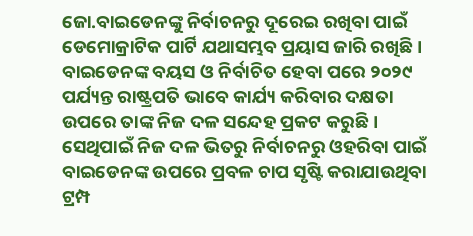ଜୋ.ବାଇଡେନଙ୍କୁ ନିର୍ବାଚନରୁ ଦୂରେଇ ରଖିବା ପାଇଁ ଡେମୋକ୍ରାଟିକ ପାର୍ଟି ଯଥାସମ୍ଭବ ପ୍ରୟାସ ଜାରି ରଖିଛି । ବାଇଡେନଙ୍କ ବୟସ ଓ ନିର୍ବାଚିତ ହେବା ପରେ ୨୦୨୯ ପର୍ଯ୍ୟନ୍ତ ରାଷ୍ଟ୍ରପତି ଭାବେ କାର୍ଯ୍ୟ କରିବାର ଦକ୍ଷତା ଉପରେ ତାଙ୍କ ନିଜ ଦଳ ସନ୍ଦେହ ପ୍ରକଟ କରୁଛି । ସେଥିପାଇଁ ନିଜ ଦଳ ଭିତରୁ ନିର୍ବାଚନରୁ ଓହରିବା ପାଇଁ ବାଇଡେନଙ୍କ ଉପରେ ପ୍ରବଳ ଚାପ ସୃଷ୍ଟି କରାଯାଉଥିବା ଟ୍ରମ୍ପ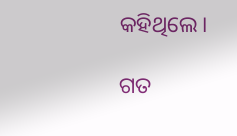କହିଥିଲେ।

ଗତ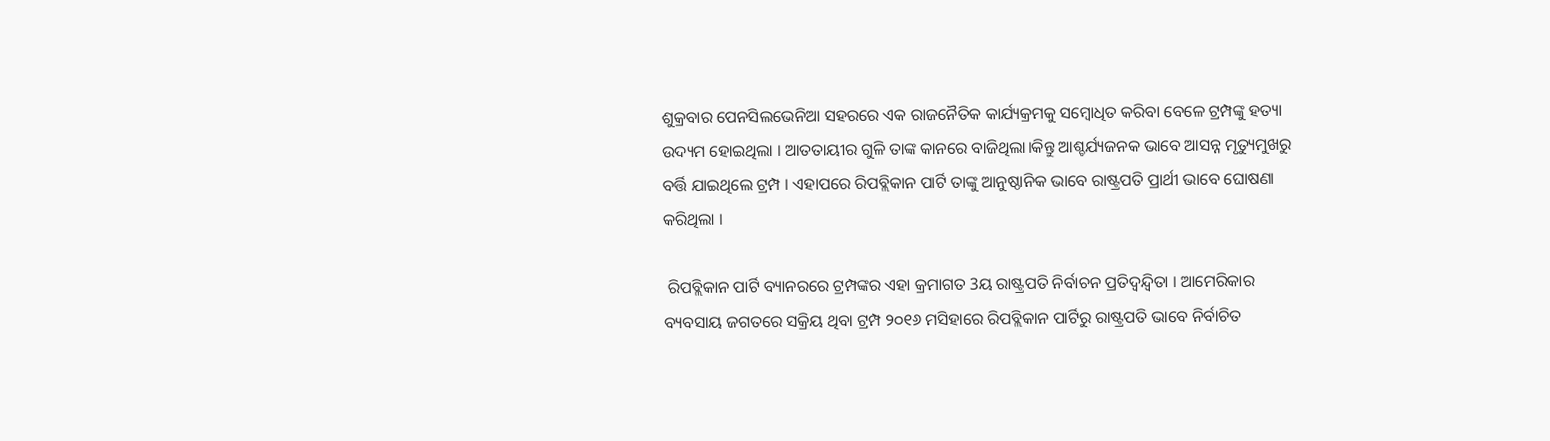ଶୁକ୍ରବାର ପେନସିଲଭେନିଆ ସହରରେ ଏକ ରାଜନୈତିକ କାର୍ଯ୍ୟକ୍ରମକୁ ସମ୍ବୋଧିତ କରିବା ବେଳେ ଟ୍ରମ୍ପଙ୍କୁ ହତ୍ୟା ଉଦ୍ୟମ ହୋଇଥିଲା । ଆତତାୟୀର ଗୁଳି ତାଙ୍କ କାନରେ ବାଜିଥିଲା।କିନ୍ତୁ ଆଶ୍ଚର୍ଯ୍ୟଜନକ ଭାବେ ଆସନ୍ନ ମୃତ୍ୟୁମୁଖରୁ ବର୍ତ୍ତି ଯାଇଥିଲେ ଟ୍ରମ୍ପ । ଏହାପରେ ରିପବ୍ଲିକାନ ପାର୍ଟି ତାଙ୍କୁ ଆନୁଷ୍ଠାନିକ ଭାବେ ରାଷ୍ଟ୍ରପତି ପ୍ରାର୍ଥୀ ଭାବେ ଘୋଷଣା କରିଥିଲା ।

 ରିପବ୍ଲିକାନ ପାର୍ଟି ବ୍ୟାନରରେ ଟ୍ରମ୍ପଙ୍କର ଏହା କ୍ରମାଗତ 3ୟ ରାଷ୍ଟ୍ରପତି ନିର୍ବାଚନ ପ୍ରତିଦ୍ବନ୍ଦ୍ବିତା । ଆମେରିକାର ବ୍ୟବସାୟ ଜଗତରେ ସକ୍ରିୟ ଥିବା ଟ୍ରମ୍ପ ୨୦୧୬ ମସିହାରେ ରିପବ୍ଲିକାନ ପାର୍ଟିରୁ ରାଷ୍ଟ୍ରପତି ଭାବେ ନିର୍ବାଚିତ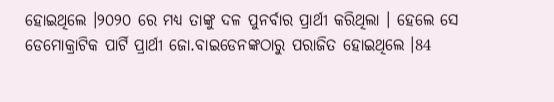ହୋଇଥିଲେ ।୨୦୨୦ ରେ ମଧ୍ୟ ତାଙ୍କୁ ଦଳ ପୁନର୍ବାର ପ୍ରାର୍ଥୀ କରିଥିଲା । ହେଲେ ସେ ଡେମୋକ୍ରାଟିକ ପାର୍ଟି ପ୍ରାର୍ଥୀ ଜୋ.ବାଇଡେନଙ୍କଠାରୁ ପରାଜିତ ହୋଇଥିଲେ ।84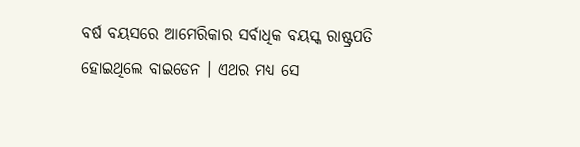ବର୍ଷ ବୟସରେ ଆମେରିକାର ସର୍ବାଧିକ ବୟସ୍କ ରାଷ୍ଟ୍ରପତି ହୋଇଥିଲେ ବାଇଡେନ । ଏଥର ମଧ୍ୟ ସେ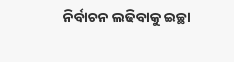ନିର୍ବାଚନ ଲଢିବାକୁ ଇଚ୍ଛା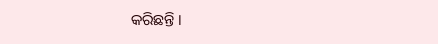କରିଛନ୍ତି ।